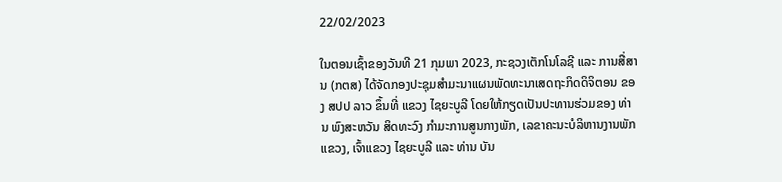22/02/2023

ໃນຕອນເຊົ້າຂອງວັນທີ 21 ກຸມພາ 2023, ກະຊວງເຕັກໂນໂລຊີ ແລະ ການສື່ສານ (ກຕສ) ໄດ້ຈັດກອງປະຊຸມສໍາມະນາແຜນພັດທະນາເສດຖະກິດດິຈິຕອນ ຂອງ ສປປ ລາວ ຂຶ້ນທີ່ ແຂວງ ໄຊຍະບູລີ ໂດຍໃຫ້ກຽດເປັນປະທານຮ່ວມຂອງ ທ່ານ ພົງສະຫວັນ ສິດທະວົງ ກໍາມະການສູນກາງພັກ, ເລຂາຄະນະບໍລິຫານງານພັກແຂວງ, ເຈົ້າແຂວງ ໄຊຍະບູລີ ແລະ ທ່ານ ບັນ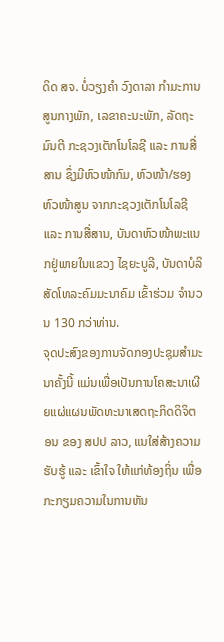ດິດ ສຈ. ບໍ່ວຽງຄໍາ ວົງດາລາ ກໍາມະການສູນກາງພັກ, ເລຂາຄະນະພັກ, ລັດຖະມົນຕີ ກະຊວງເຕັກໂນໂລຊີ ແລະ ການສື່ສານ ຊຶ່ງມີຫົວໜ້າກົມ, ຫົວໜ້າ/ຮອງຫົວໜ້າສູນ ຈາກກະຊວງເຕັກໂນໂລຊີ ແລະ ການສື່ສານ, ບັນດາຫົວໜ້າພະແນກຢູ່ພາຍໃນແຂວງ ໄຊຍະບູລີ, ບັນດາບໍລິສັດໂທລະຄົມມະນາຄົມ ເຂົ້າຮ່ວມ ຈໍານວນ 130 ກວ່າທ່ານ.
ຈຸດປະສົງຂອງການຈັດກອງປະຊຸມສໍາມະນາຄັ້ງນີ້ ແມ່ນເພື່ອເປັນການໂຄສະນາເຜີຍແຜ່ແຜນພັດທະນາເສດຖະກິດດິຈິຕອນ ຂອງ ສປປ ລາວ, ແນໃສ່ສ້າງຄວາມຮັບຮູ້ ແລະ ເຂົ້າໃຈ ໃຫ້ແກ່ທ້ອງຖິ່ນ ເພື່ອກະກຽມຄວາມໃນການຫັນ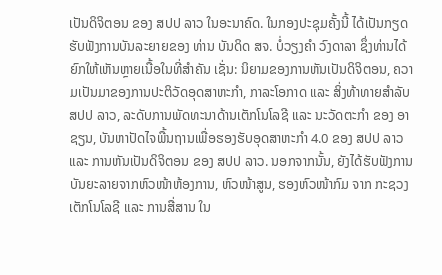ເປັນດິຈິຕອນ ຂອງ ສປປ ລາວ ໃນອະນາຄົດ. ໃນກອງປະຊຸມຄັ້ງນີ້ ໄດ້ເປັນກຽດຮັບຟັງການບັນລະຍາຍຂອງ ທ່ານ ບັນດິດ ສຈ. ບໍ່ວຽງຄໍາ ວົງດາລາ ຊຶ່ງທ່ານໄດ້ຍົກໃຫ້ເຫັນຫຼາຍເນື້ອໃນທີ່ສໍາຄັນ ເຊັ່ນ: ນິຍາມຂອງການຫັນເປັນດິຈິຕອນ, ຄວາມເປັນມາຂອງການປະຕິວັດອຸດສາຫະກໍາ, ກາລະໂອກາດ ແລະ ສິ່ງທ້າທາຍສໍາລັບ ສປປ ລາວ, ລະດັບການພັດທະນາດ້ານເຕັກໂນໂລຊີ ແລະ ນະວັດຕະກໍາ ຂອງ ອາຊຽນ, ບັນຫາປັດໄຈພື້ນຖານເພື່ອຮອງຮັບອຸດສາຫະກໍາ 4.0 ຂອງ ສປປ ລາວ ແລະ ການຫັນເປັນດິຈິຕອນ ຂອງ ສປປ ລາວ. ນອກຈາກນັ້ນ, ຍັງໄດ້ຮັບຟັງການບັນຍະລາຍຈາກຫົວໜ້າຫ້ອງການ, ຫົວໜ້າສູນ, ຮອງຫົວໜ້າກົມ ຈາກ ກະຊວງເຕັກໂນໂລຊີ ແລະ ການສື່ສານ ໃນ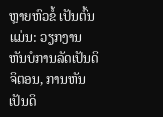ຫຼາຍຫົວຂໍ້ ເປັນຕົ້ນແມ່ນ: ວຽກງານຫັນບໍການລັດເປັນດິຈິຕອນ, ການຫັນເປັນດິ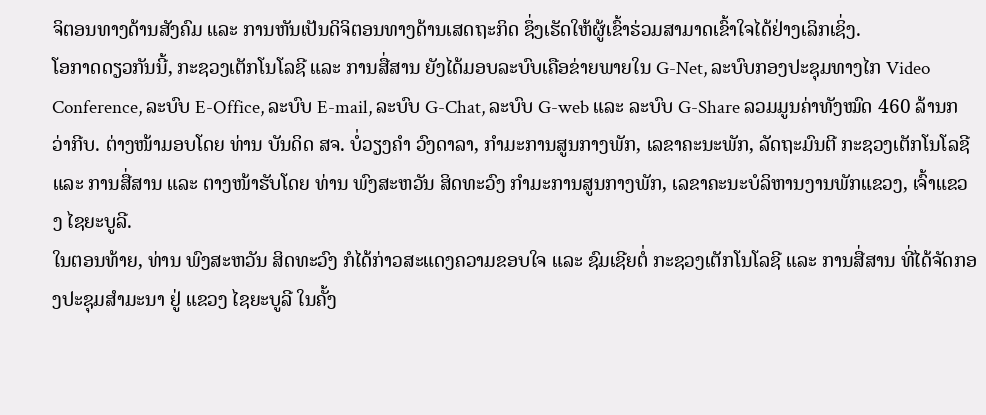ຈິຕອນທາງດ້ານສັງຄົມ ແລະ ການຫັນເປັນດິຈິຕອນທາງດ້ານເສດຖະກິດ ຊຶ່ງເຮັດໃຫ້ຜູ້ເຂົ້າຮ່ວມສາມາດເຂົ້າໃຈໄດ້ຢ່າງເລິກເຊິ່ງ.
ໂອກາດດຽວກັນນີ້, ກະຊວງເຕັກໂນໂລຊີ ແລະ ການສື່ສານ ຍັງໄດ້ມອບລະບົບເຄືອຂ່າຍພາຍໃນ G-Net, ລະບົບກອງປະຊຸມທາງໄກ Video Conference, ລະບົບ E-Office, ລະບົບ E-mail, ລະບົບ G-Chat, ລະບົບ G-web ແລະ ລະບົບ G-Share ລວມມູນຄ່າທັງໝົດ 460 ລ້ານກວ່າກີບ. ຕ່າງໜ້າມອບໂດຍ ທ່ານ ບັນດິດ ສຈ. ບໍ່ວຽງຄໍາ ວົງດາລາ, ກໍາມະການສູນກາງພັກ, ເລຂາຄະນະພັກ, ລັດຖະມົນຕີ ກະຊວງເຕັກໂນໂລຊີ ແລະ ການສື່ສານ ແລະ ຕາງໜ້າຮັບໂດຍ ທ່ານ ພົງສະຫວັນ ສິດທະວົງ ກໍາມະການສູນກາງພັກ, ເລຂາຄະນະບໍລິຫານງານພັກແຂວງ, ເຈົ້າແຂວງ ໄຊຍະບູລີ.
ໃນຕອນທ້າຍ, ທ່ານ ພົງສະຫວັນ ສິດທະວົງ ກໍໄດ້ກ່າວສະແດງຄວາມຂອບໃຈ ແລະ ຊົມເຊີຍຕໍ່ ກະຊວງເຕັກໂນໂລຊີ ແລະ ການສື່ສານ ທີ່ໄດ້ຈັດກອງປະຊຸມສໍາມະນາ ຢູ່ ແຂວງ ໄຊຍະບູລີ ໃນຄັ້ງ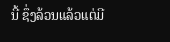ນີ້ ຊຶ່ງລ້ວນແລ້ວແຕ່ມີ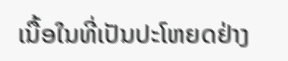ເນື້ອໃນທີ່ເປັນປະໂຫຍດຢ່າງ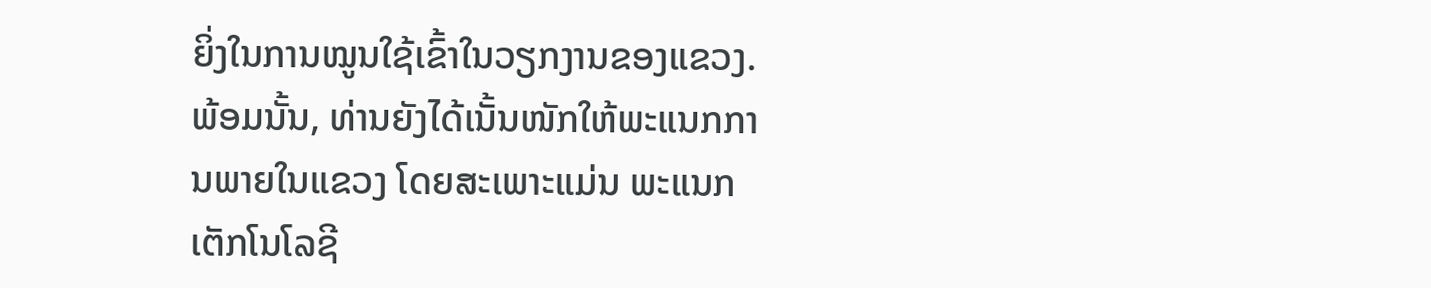ຍິ່ງໃນການໝູນໃຊ້ເຂົ້າໃນວຽກງານຂອງແຂວງ. ພ້ອມນັ້ນ, ທ່ານຍັງໄດ້ເນັ້ນໜັກໃຫ້ພະແນກການພາຍໃນແຂວງ ໂດຍສະເພາະແມ່ນ ພະແນກເຕັກໂນໂລຊີ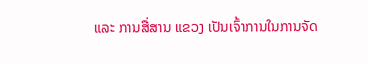ແລະ ການສື່ສານ ແຂວງ ເປັນເຈົ້າການໃນການຈັດ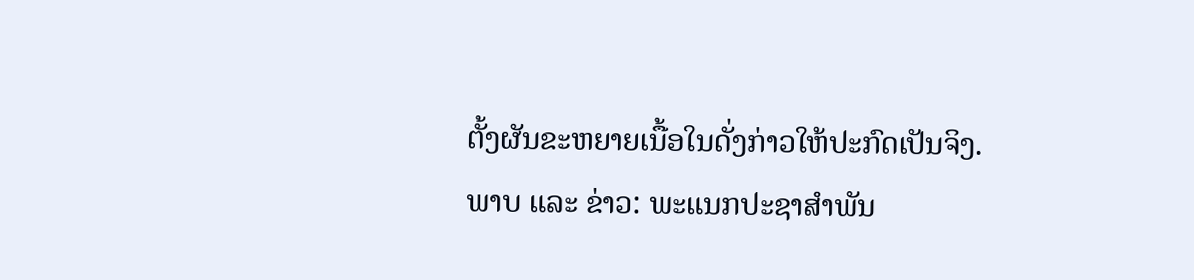ຕັ້ງຜັນຂະຫຍາຍເນື້ອໃນດັ່ງກ່າວໃຫ້ປະກົດເປັນຈິງ.
ພາບ ແລະ ຂ່າວ: ພະແນກປະຊາສໍາພັນ